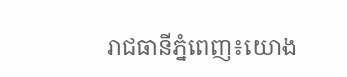រាជធានីភ្នំពេញ៖យោង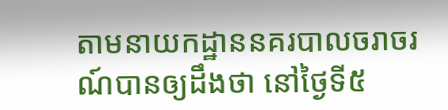តាមនាយកដ្ឋាននគរបាលចរាចរណ៍បានឲ្យដឹងថា នៅថ្ងៃទី៥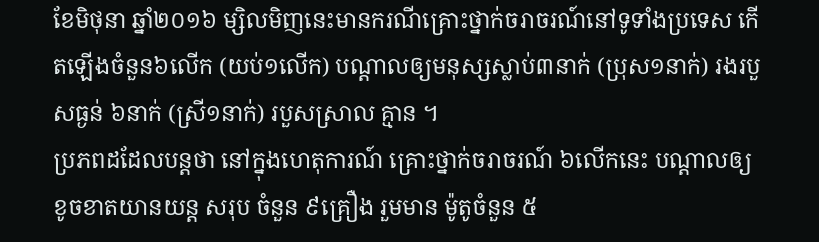ខែមិថុនា ឆ្នាំ២០១៦ ម្សិលមិញនេះមានករណីគ្រោះថ្នាក់ចរាចរណ៍នៅទូទាំងប្រទេស កើតឡើងចំនួន៦លើក (យប់១លើក) បណ្តាលឲ្យមនុស្សស្លាប់៣នាក់ (ប្រុស១នាក់) រងរបួសធ្ងន់ ៦នាក់ (ស្រី១នាក់) របួសស្រាល គ្មាន ។
ប្រភពដដែលបន្តថា នៅក្នុងហេតុការណ៍ គ្រោះថ្នាក់ចរាចរណ៍ ៦លើកនេះ បណ្តាលឲ្យ ខូចខាតយានយន្ត សរុប ចំនួន ៩គ្រឿង រួមមាន ម៉ូតូចំនួន ៥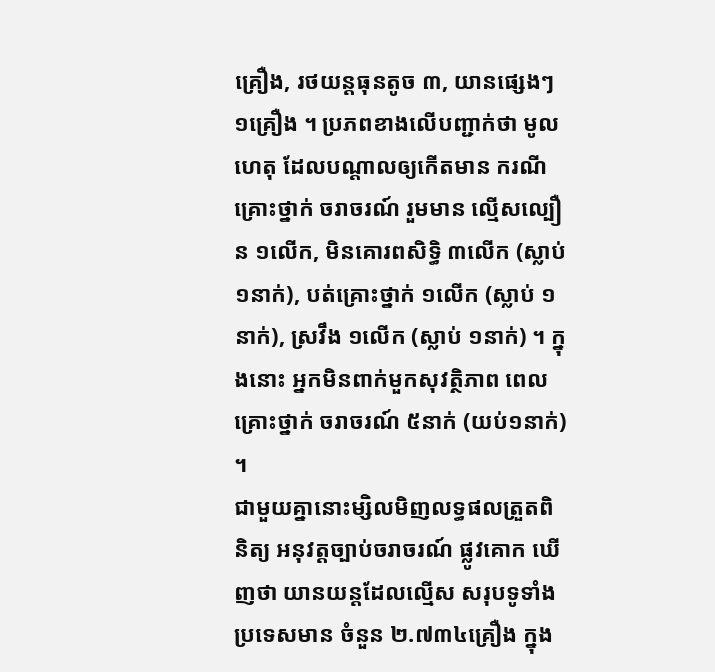គ្រឿង, រថយន្តធុនតូច ៣, យានផ្សេងៗ ១គ្រឿង ។ ប្រភពខាងលើបញ្ជាក់ថា មូលហេតុ ដែលបណ្តាលឲ្យកើតមាន ករណីគ្រោះថ្នាក់ ចរាចរណ៍ រួមមាន ល្មើសល្បឿន ១លើក, មិនគោរពសិទ្ធិ ៣លើក (ស្លាប់១នាក់), បត់គ្រោះថ្នាក់ ១លើក (ស្លាប់ ១នាក់), ស្រវឹង ១លើក (ស្លាប់ ១នាក់) ។ ក្នុងនោះ អ្នកមិនពាក់មួកសុវត្ថិភាព ពេលគ្រោះថ្នាក់ ចរាចរណ៍ ៥នាក់ (យប់១នាក់) ។
ជាមួយគ្នានោះម្សិលមិញលទ្ធផលត្រួតពិនិត្យ អនុវត្តច្បាប់ចរាចរណ៍ ផ្លូវគោក ឃើញថា យានយន្តដែលល្មើស សរុបទូទាំងប្រទេសមាន ចំនួន ២.៧៣៤គ្រឿង ក្នុង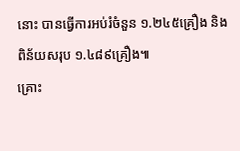នោះ បានធ្វើការអប់រំចំនួន ១.២៤៥គ្រឿង និងពិន័យសរុប ១.៤៨៩គ្រឿង៕
គ្រោះ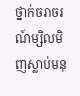ថ្នាក់ចរាចរណ៍ម្សិលមិញស្លាប់មនុ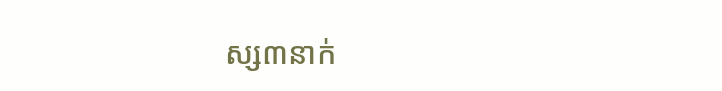ស្ស៣នាក់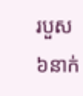របួស៦នាក់